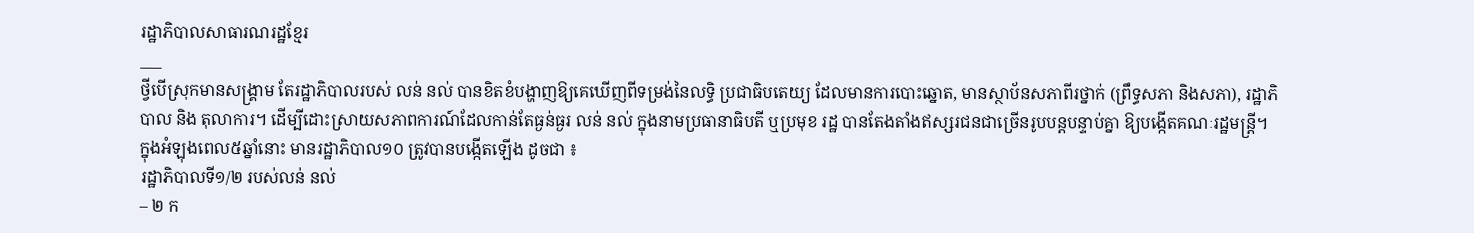រដ្ឋាភិបាលសាធារណរដ្ឋខ្មែរ
___
ថ្វីបើស្រុកមានសង្គ្រាម តែរដ្ឋាភិបាលរបស់ លន់ នល់ បានខិតខំបង្ហាញឱ្យគេឃើញពីទម្រង់នៃលទ្ធិ ប្រជាធិបតេយ្យ ដែលមានការបោះឆ្នោត, មានស្ថាប័នសភាពីរថ្នាក់ (ព្រឹទ្ធសភា និងសភា), រដ្ឋាភិបាល និង តុលាការ។ ដើម្បីដោះស្រាយសភាពការណ៍ដែលកាន់តែធ្ងន់ធ្ងរ លន់ នល់ ក្នុងនាមប្រធានាធិបតី ឬប្រមុខ រដ្ឋ បានតែងតាំងឥស្សរជនជាច្រើនរូបបន្តបន្ទាប់គ្នា ឱ្យបង្កើតគណៈរដ្ឋមន្ត្រី។ ក្នុងអំឡុងពេល៥ឆ្នាំនោះ មានរដ្ឋាភិបាល១០ ត្រូវបានបង្កើតឡើង ដូចជា ៖
រដ្ឋាភិបាលទី១/២ របស់លន់ នល់
– ២ ក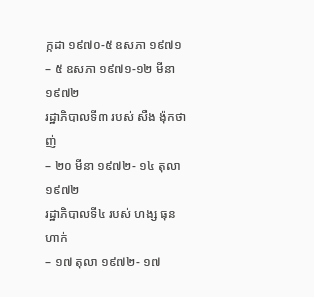ក្កដា ១៩៧០-៥ ឧសភា ១៩៧១
– ៥ ឧសភា ១៩៧១-១២ មីនា ១៩៧២
រដ្ឋាភិបាលទី៣ របស់ សឺង ង៉ុកថាញ់
– ២០ មីនា ១៩៧២- ១៤ តុលា ១៩៧២
រដ្ឋាភិបាលទី៤ របស់ ហង្ស ធុនហាក់
– ១៧ តុលា ១៩៧២- ១៧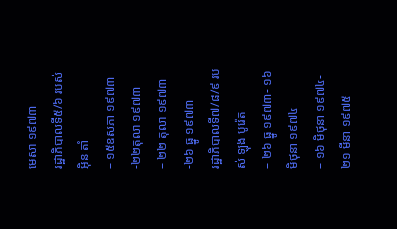មេសា ១៩៧៣
រដ្ឋាភិបាលទី៥/៦ របស់ អ៊ិន តាំ
– ១៥ឧសភា ១៩៧៣-២២តុលា ១៩៧៣
– ២២ តុលា ១៩៧៣-២៦ ធ្នូ ១៩៧៣
រដ្ឋាភិបាលទី៧/៨/៩ របស់ ឡុង បូរ៉េត
– ២៦ ធ្នូ ១៩៧៣- ១៦ មិថុនា ១៩៧៤
– ១៦ មិថុនា ១៩៧៤- ២១ មីនា ១៩៧៥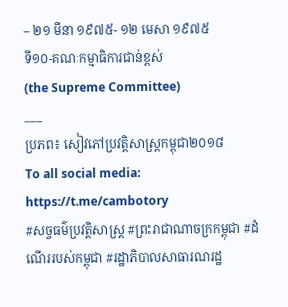– ២១ មីនា ១៩៧៥- ១២ មេសា ១៩៧៥
ទី១០-គណៈកម្មាធិការជាន់ខ្ពស់
(the Supreme Committee)
___
ប្រភព៖ សៀវភៅប្រវត្តិសាស្រ្តកម្ពុជា២០១៨
To all social media: https://t.me/cambotory
#សច្ចធម៌ប្រវត្ដិសាស្រ្ដ #ព្រះរាជាណាចក្រកម្ពុជា #ដំណើររបស់កម្ពុជា #រដ្ឋាភិបាលសាធារណរដ្ឋ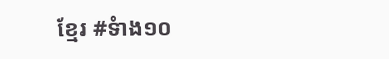ខ្មែរ #ទំាង១០